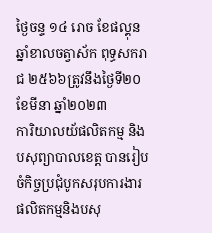ថ្ងៃចន្ទ ១៤ រោច ខែផល្គុន ឆ្នាំខាលចត្វាស័ក ពុទ្ធសករាជ ២៥៦៦ត្រូវនឹងថ្ងៃទី២០ ខែមីនា ឆ្នាំ២០២៣
ការិយាលយ័ផលិតកម្ម និងបសុព្យាបាលខេត្ត បានរៀបចំកិច្ចប្រជុំបូកសរុបការងារផលិតកម្មនិងបសុ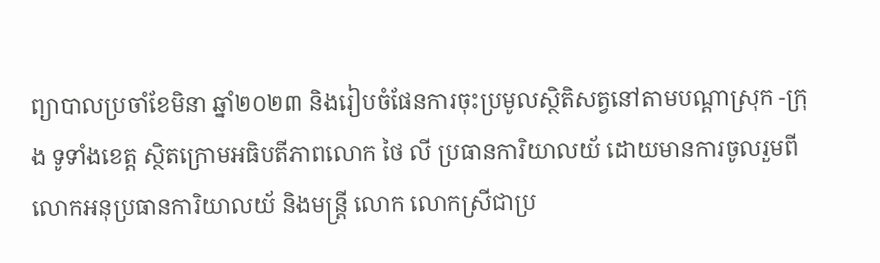ព្យាបាលប្រចាំខែមិនា ឆ្នាំ២០២៣ និងរៀបចំផែនការចុះប្រមូលស្ថិតិសត្វនៅតាមបណ្ដាស្រុក -ក្រុង ទូទាំងខេត្ត ស្ថិតក្រោមអធិបតីភាពលោក ថៃ លី ប្រធានការិយាលយ័ ដោយមានការចូលរួមពីលោកអនុប្រធានការិយាលយ័ និងមន្រ្តី លោក លោកស្រីជាប្រ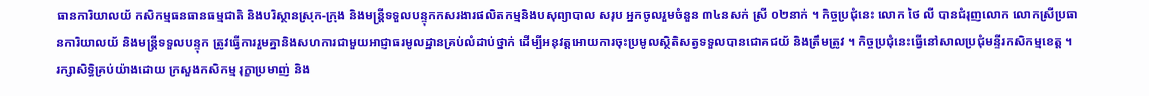ធានការិយាលយ័ កសិកម្មធនធានធម្មជាតិ និងបរិស្ថានស្រុក-ក្រុង និងមន្រ្តីទទួលបន្ទុកកសរងារផលិតកម្មនិងបសុព្យាបាល សរុប អ្នកចូលរួមចំនួន ៣៤នសក់ ស្រី ០២នាក់ ។ កិច្ចប្រជុំនេះ លោក ថៃ លី បានជំរុញលោក លោកស្រីប្រធានការិយាលយ័ និងមន្រ្តីទទួលបន្ទុក ត្រូវធ្វេីការរួមគ្នានិងសហការជាមួយអាជ្ញាធរមូលដ្ឋានគ្រប់លំដាប់ថ្នាក់ ដេីម្បីអនុវត្តអោយការចុះប្រមូលស្ថិតិសត្វទទួលបានជោគជយ័ និងត្រឹមត្រូវ ។ កិច្ចប្រជុំនេះធ្វេីនៅសាលប្រជុំមន្ទីរកសិកម្មខេត្ត ។
រក្សាសិទិ្ធគ្រប់យ៉ាងដោយ ក្រសួងកសិកម្ម រុក្ខាប្រមាញ់ និង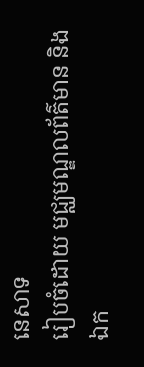នេសាទ
រៀបចំដោយ មជ្ឈមណ្ឌលព័ត៌មាន និងឯក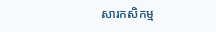សារកសិកម្ម